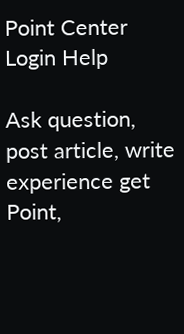Point Center Login Help

Ask question, post article, write experience get Point,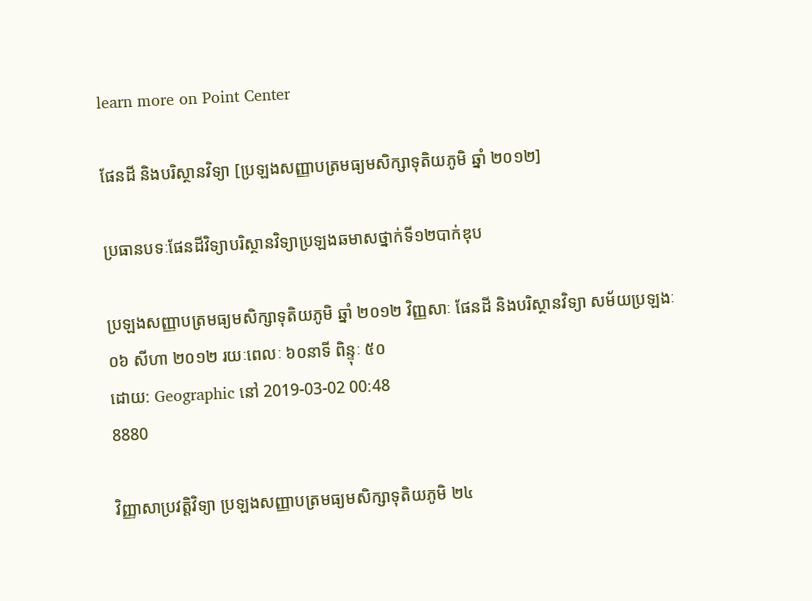learn more on Point Center

ផែនដី និងបរិស្ថានវិទ្យា [ប្រឡងសញ្ញាបត្រមធ្យមសិក្សាទុតិយភូមិ ឆ្នាំ ២០១២]

ប្រធានបទៈផែនដីវិទ្យាបរិស្ថានវិទ្យាប្រឡងឆមាសថ្នាក់ទី១២បាក់ឌុប

ប្រឡងសញ្ញាបត្រមធ្យមសិក្សាទុតិយភូមិ ឆ្នាំ ២០១២ វិញ្ញសាៈ ផែនដី និងបរិស្ថានវិទ្យា សម័យប្រឡងៈ ០៦ សីហា ២០១២ រយៈពេលៈ ៦០នាទី ពិន្ទុៈ ៥០
ដោយ: Geographic នៅ 2019-03-02 00:48
8880

វិញ្ញាសាប្រវត្តិវិទ្យា ប្រឡងសញ្ញាបត្រមធ្យមសិក្សាទុតិយភូមិ ២៤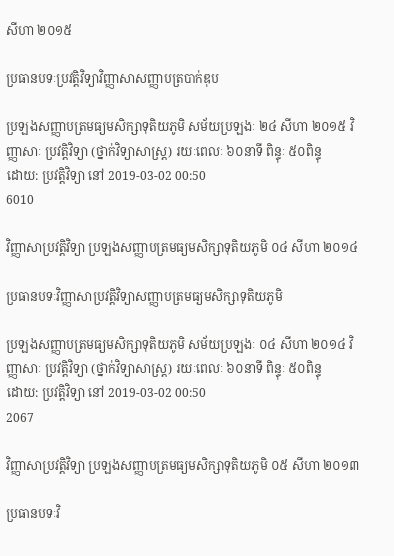សីហា ២០១៥

ប្រធានបទៈប្រវត្តិវិទ្យាវិញ្ញាសាសញ្ញាបត្របាក់ឌុប

ប្រឡងសញ្ញាបត្រមធ្យមសិក្សាទុតិយភូមិ សម័យប្រឡងៈ ២៤ សីហា ២០១៥ វិញ្ញាសាៈ ប្រវត្តិវិទ្យា (ថ្នាក់វិទ្យាសាស្ត្រ) រយៈពេលៈ ៦០នាទី ពិន្ទុៈ ៥០ពិន្ទុ
ដោយ: ប្រវត្តិវិទ្យា នៅ 2019-03-02 00:50
6010

វិញ្ញាសាប្រវត្តិវិទ្យា ប្រឡងសញ្ញាបត្រមធ្យមសិក្សាទុតិយភូមិ ០៤ សីហា ២០១៤

ប្រធានបទៈវិញ្ញាសាប្រវត្តិវិទ្យាសញ្ញាបត្រមធ្យមសិក្សាទុតិយភូមិ

ប្រឡងសញ្ញាបត្រមធ្យមសិក្សាទុតិយភូមិ សម័យប្រឡងៈ ០៤ សីហា ២០១៤ វិញ្ញាសាៈ ប្រវត្តិវិទ្យា (ថ្នាក់វិទ្យាសាស្ត្រ) រយៈពេលៈ ៦០នាទី ពិន្ទុៈ ៥០ពិន្ទុ
ដោយ: ប្រវត្តិវិទ្យា នៅ 2019-03-02 00:50
2067

វិញ្ញាសាប្រវត្តិវិទ្យា ប្រឡងសញ្ញាបត្រមធ្យមសិក្សាទុតិយភូមិ ០៥ សីហា ២០១៣

ប្រធានបទៈវិ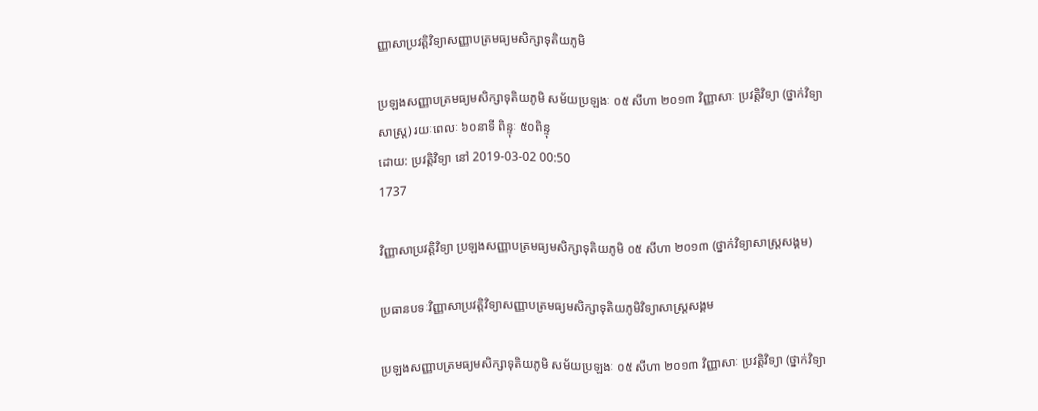ញ្ញាសាប្រវត្តិវិទ្យាសញ្ញាបត្រមធ្យមសិក្សាទុតិយភូមិ

ប្រឡងសញ្ញាបត្រមធ្យមសិក្សាទុតិយភូមិ សម័យប្រឡងៈ ០៥ សីហា ២០១៣ វិញ្ញាសាៈ ប្រវត្តិវិទ្យា (ថ្នាក់វិទ្យាសាស្ត្រ) រយៈពេលៈ ៦០នាទី ពិន្ទុៈ ៥០ពិន្ទុ
ដោយ: ប្រវត្តិវិទ្យា នៅ 2019-03-02 00:50
1737

វិញ្ញាសាប្រវត្តិវិទ្យា ប្រឡងសញ្ញាបត្រមធ្យមសិក្សាទុតិយភូមិ ០៥ សីហា ២០១៣ (ថ្នាក់វិទ្យាសាស្ត្រសង្គម)

ប្រធានបទៈវិញ្ញាសាប្រវត្តិវិទ្យាសញ្ញាបត្រមធ្យមសិក្សាទុតិយភូមិវិទ្យាសាស្ត្រសង្គម

ប្រឡងសញ្ញាបត្រមធ្យមសិក្សាទុតិយភូមិ សម័យប្រឡងៈ ០៥ សីហា ២០១៣ វិញ្ញាសាៈ ប្រវត្តិវិទ្យា (ថ្នាក់វិទ្យា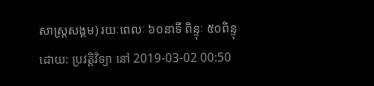សាស្ត្រសង្គម) រយៈពេលៈ ៦០នាទី ពិន្ទុៈ ៥០ពិន្ទុ
ដោយ: ប្រវត្តិវិទ្យា នៅ 2019-03-02 00:50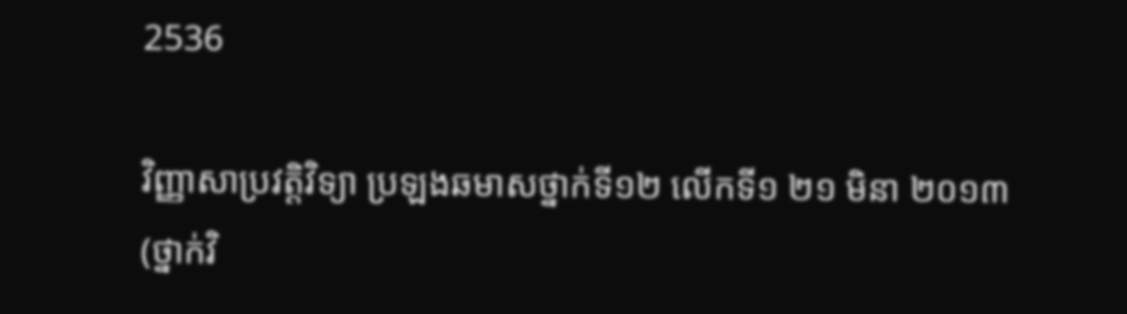2536

វិញ្ញាសាប្រវត្តិវិទ្យា ប្រឡងឆមាសថ្នាក់ទី១២ លើកទី១ ២១ មិនា ២០១៣ (ថ្នាក់វិ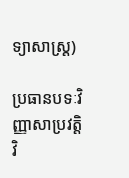ទ្យាសាស្ត្រ)

ប្រធានបទៈវិញ្ញាសាប្រវត្តិវិ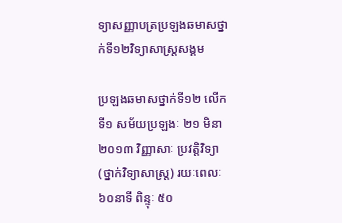ទ្យាសញ្ញាបត្រប្រឡងឆមាសថ្នាក់ទី១២វិទ្យាសាស្ត្រសង្គម

ប្រឡងឆមាសថ្នាក់ទី១២ លើកទី១ សម័យប្រឡងៈ ២១ មិនា ២០១៣ វិញ្ញាសាៈ ប្រវត្តិវិទ្យា (ថ្នាក់វិទ្យាសាស្ត្រ) រយៈពេលៈ ៦០នាទី ពិន្ទុៈ ៥០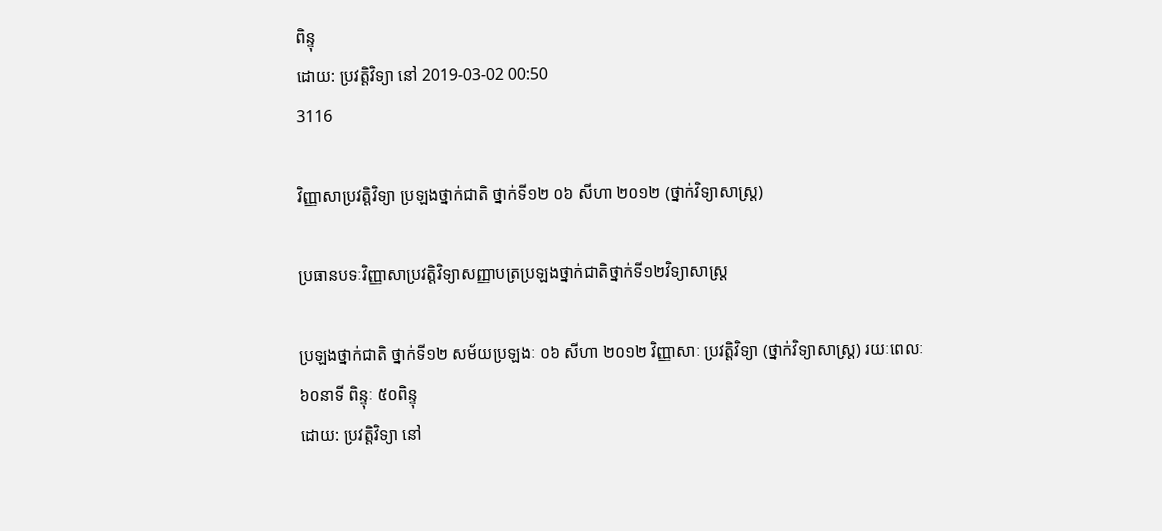ពិន្ទុ
ដោយ: ប្រវត្តិវិទ្យា នៅ 2019-03-02 00:50
3116

វិញ្ញាសាប្រវត្តិវិទ្យា ប្រឡងថ្នាក់ជាតិ ថ្នាក់ទី១២ ០៦ សីហា ២០១២ (ថ្នាក់វិទ្យាសាស្ត្រ)

ប្រធានបទៈវិញ្ញាសាប្រវត្តិវិទ្យាសញ្ញាបត្រប្រឡងថ្នាក់ជាតិថ្នាក់ទី១២វិទ្យាសាស្ត្រ

ប្រឡងថ្នាក់ជាតិ ថ្នាក់ទី១២ សម័យប្រឡងៈ ០៦ សីហា ២០១២ វិញ្ញាសាៈ ប្រវត្តិវិទ្យា (ថ្នាក់វិទ្យាសាស្ត្រ) រយៈពេលៈ ៦០នាទី ពិន្ទុៈ ៥០ពិន្ទុ
ដោយ: ប្រវត្តិវិទ្យា នៅ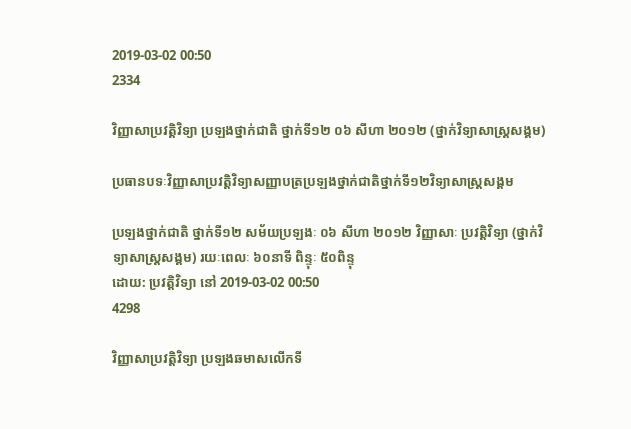2019-03-02 00:50
2334

វិញ្ញាសាប្រវត្តិវិទ្យា ប្រឡងថ្នាក់ជាតិ ថ្នាក់ទី១២ ០៦ សីហា ២០១២ (ថ្នាក់វិទ្យាសាស្ត្រសង្គម)

ប្រធានបទៈវិញ្ញាសាប្រវត្តិវិទ្យាសញ្ញាបត្រប្រឡងថ្នាក់ជាតិថ្នាក់ទី១២វិទ្យាសាស្ត្រសង្គម

ប្រឡងថ្នាក់ជាតិ ថ្នាក់ទី១២ សម័យប្រឡងៈ ០៦ សីហា ២០១២ វិញ្ញាសាៈ ប្រវត្តិវិទ្យា (ថ្នាក់វិទ្យាសាស្ត្រសង្គម) រយៈពេលៈ ៦០នាទី ពិន្ទុៈ ៥០ពិន្ទុ
ដោយ: ប្រវត្តិវិទ្យា នៅ 2019-03-02 00:50
4298

វិញ្ញាសាប្រវត្តិវិទ្យា ប្រឡងឆមាសលើកទី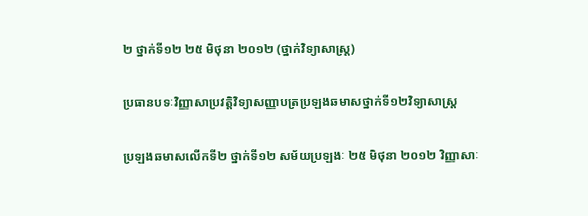២ ថ្នាក់ទី១២ ២៥ មិថុនា ២០១២ (ថ្នាក់វិទ្យាសាស្ត្រ)

ប្រធានបទៈវិញ្ញាសាប្រវត្តិវិទ្យាសញ្ញាបត្រប្រឡងឆមាសថ្នាក់ទី១២វិទ្យាសាស្ត្រ

ប្រឡងឆមាសលើកទី២ ថ្នាក់ទី១២ សម័យប្រឡងៈ ២៥ មិថុនា ២០១២ វិញ្ញាសាៈ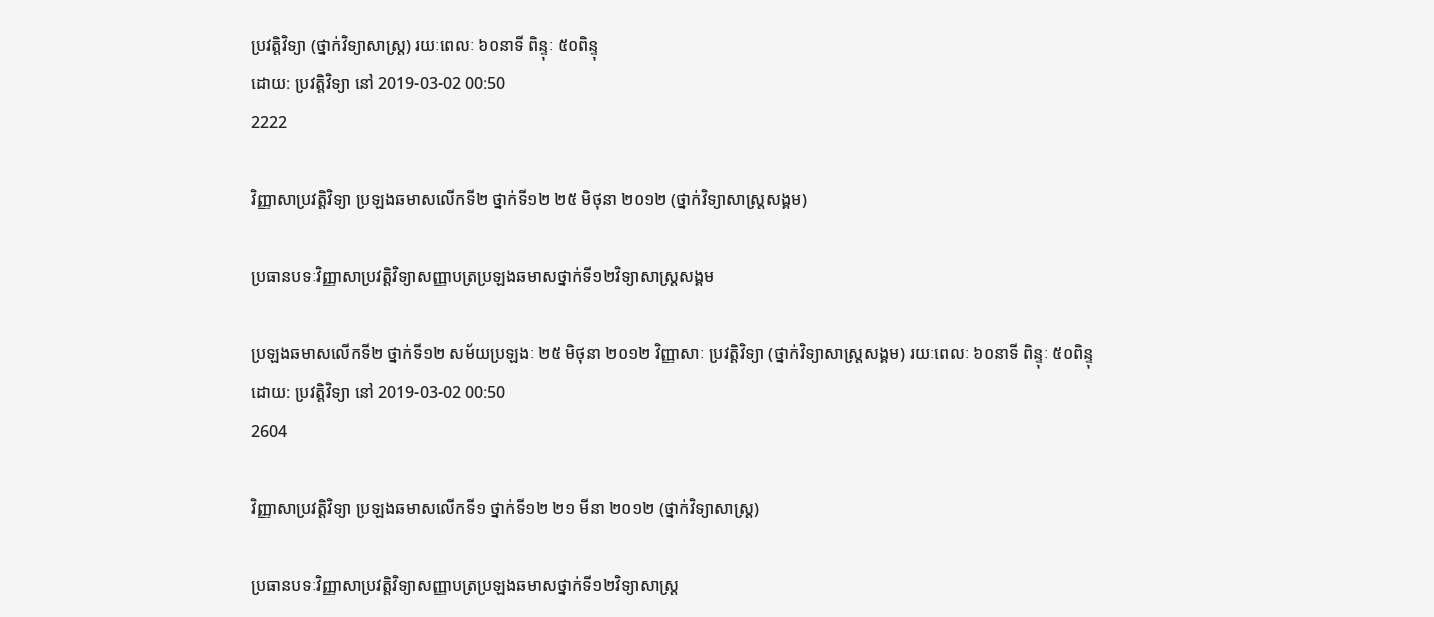ប្រវត្តិវិទ្យា (ថ្នាក់វិទ្យាសាស្ត្រ) រយៈពេលៈ ៦០នាទី ពិន្ទុៈ ៥០ពិន្ទុ
ដោយ: ប្រវត្តិវិទ្យា នៅ 2019-03-02 00:50
2222

វិញ្ញាសាប្រវត្តិវិទ្យា ប្រឡងឆមាសលើកទី២ ថ្នាក់ទី១២ ២៥ មិថុនា ២០១២ (ថ្នាក់វិទ្យាសាស្ត្រសង្គម)

ប្រធានបទៈវិញ្ញាសាប្រវត្តិវិទ្យាសញ្ញាបត្រប្រឡងឆមាសថ្នាក់ទី១២វិទ្យាសាស្ត្រសង្គម

ប្រឡងឆមាសលើកទី២ ថ្នាក់ទី១២ សម័យប្រឡងៈ ២៥ មិថុនា ២០១២ វិញ្ញាសាៈ ប្រវត្តិវិទ្យា (ថ្នាក់វិទ្យាសាស្ត្រសង្គម) រយៈពេលៈ ៦០នាទី ពិន្ទុៈ ៥០ពិន្ទុ
ដោយ: ប្រវត្តិវិទ្យា នៅ 2019-03-02 00:50
2604

វិញ្ញាសាប្រវត្តិវិទ្យា ប្រឡងឆមាសលើកទី១ ថ្នាក់ទី១២ ២១ មីនា ២០១២ (ថ្នាក់វិទ្យាសាស្ត្រ)

ប្រធានបទៈវិញ្ញាសាប្រវត្តិវិទ្យាសញ្ញាបត្រប្រឡងឆមាសថ្នាក់ទី១២វិទ្យាសាស្ត្រ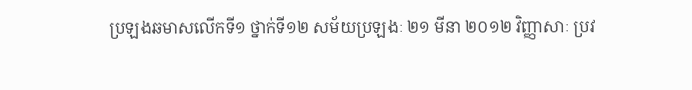ប្រឡងឆមាសលើកទី១ ថ្នាក់ទី១២ សម័យប្រឡងៈ ២១ មីនា ២០១២ វិញ្ញាសាៈ ប្រវ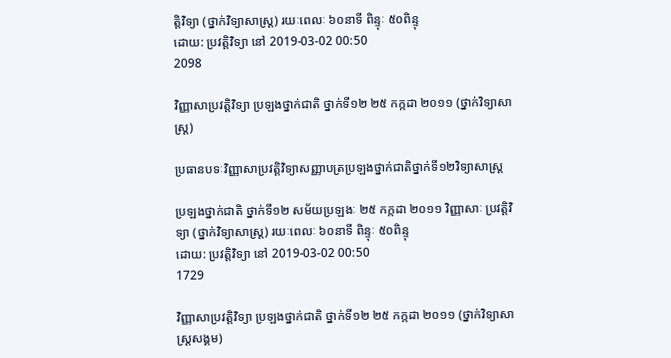ត្តិវិទ្យា (ថ្នាក់វិទ្យាសាស្ត្រ) រយៈពេលៈ ៦០នាទី ពិន្ទុៈ ៥០ពិន្ទុ
ដោយ: ប្រវត្តិវិទ្យា នៅ 2019-03-02 00:50
2098

វិញ្ញាសាប្រវត្តិវិទ្យា ប្រឡងថ្នាក់ជាតិ ថ្នាក់ទី១២ ២៥ កក្កដា ២០១១ (ថ្នាក់វិទ្យាសាស្ត្រ)

ប្រធានបទៈវិញ្ញាសាប្រវត្តិវិទ្យាសញ្ញាបត្រប្រឡងថ្នាក់ជាតិថ្នាក់ទី១២វិទ្យាសាស្ត្រ

ប្រឡងថ្នាក់ជាតិ ថ្នាក់ទី១២ សម័យប្រឡងៈ ២៥ កក្កដា ២០១១ វិញ្ញាសាៈ ប្រវត្តិវិទ្យា (ថ្នាក់វិទ្យាសាស្ត្រ) រយៈពេលៈ ៦០នាទី ពិន្ទុៈ ៥០ពិន្ទុ
ដោយ: ប្រវត្តិវិទ្យា នៅ 2019-03-02 00:50
1729

វិញ្ញាសាប្រវត្តិវិទ្យា ប្រឡងថ្នាក់ជាតិ ថ្នាក់ទី១២ ២៥ កក្កដា ២០១១ (ថ្នាក់វិទ្យាសាស្ត្រសង្គម)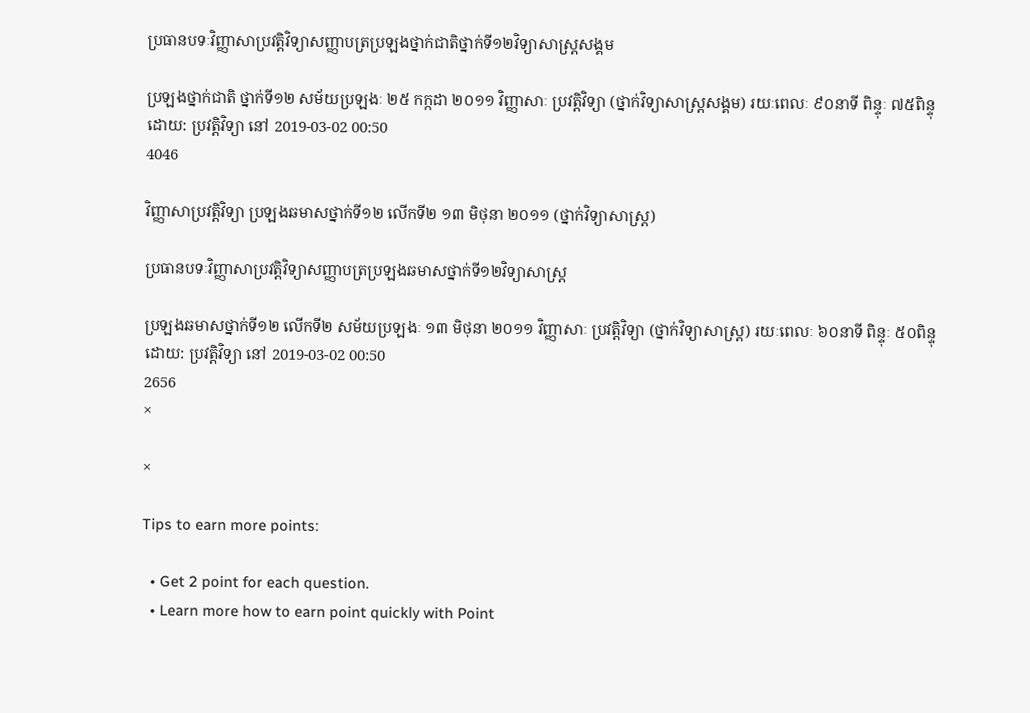ប្រធានបទៈវិញ្ញាសាប្រវត្តិវិទ្យាសញ្ញាបត្រប្រឡងថ្នាក់ជាតិថ្នាក់ទី១២វិទ្យាសាស្ត្រសង្គម

ប្រឡងថ្នាក់ជាតិ ថ្នាក់ទី១២ សម័យប្រឡងៈ ២៥ កក្កដា ២០១១ វិញ្ញាសាៈ ប្រវត្តិវិទ្យា (ថ្នាក់វិទ្យាសាស្ត្រសង្គម) រយៈពេលៈ ៩០នាទី ពិន្ទុៈ ៧៥ពិន្ទុ
ដោយ: ប្រវត្តិវិទ្យា នៅ 2019-03-02 00:50
4046

វិញ្ញាសាប្រវត្តិវិទ្យា ប្រឡងឆមាសថ្នាក់ទី១២ លើកទី២ ១៣ មិថុនា ២០១១ (ថ្នាក់វិទ្យាសាស្ត្រ)

ប្រធានបទៈវិញ្ញាសាប្រវត្តិវិទ្យាសញ្ញាបត្រប្រឡងឆមាសថ្នាក់ទី១២វិទ្យាសាស្ត្រ

ប្រឡងឆមាសថ្នាក់ទី១២ លើកទី២ សម័យប្រឡងៈ ១៣ មិថុនា ២០១១ វិញ្ញាសាៈ ប្រវត្តិវិទ្យា (ថ្នាក់វិទ្យាសាស្ត្រ) រយៈពេលៈ ៦០នាទី ពិន្ទុៈ ៥០ពិន្ទុ
ដោយ: ប្រវត្តិវិទ្យា នៅ 2019-03-02 00:50
2656
×

×

Tips to earn more points:

  • Get 2 point for each question.
  • Learn more how to earn point quickly with Point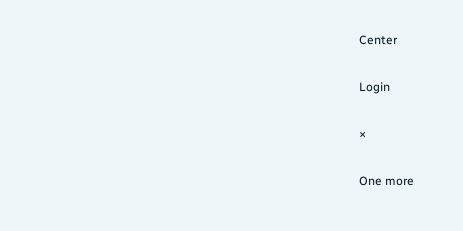Center

Login

×

One more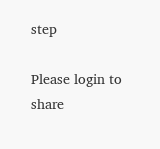step

Please login to share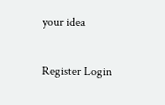your idea

Register Login